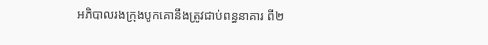អភិបាលរងក្រុងបូកគោនឹងត្រូវជាប់ពន្ធនាគារ ពី២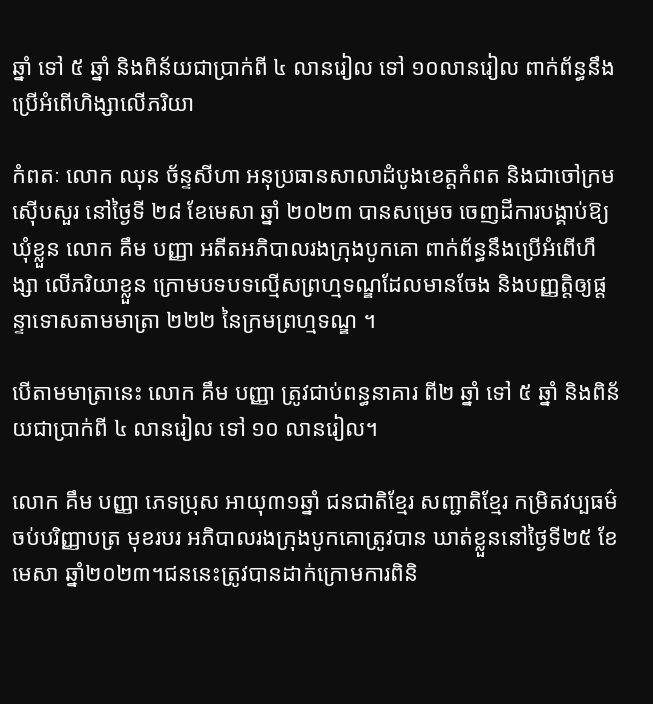ឆ្នាំ ទៅ ៥ ឆ្នាំ និងពិន័យជាប្រាក់ពី ៤ លានរៀល ទៅ ១០លានរៀល ពាក់ព័ន្ធនឹងប្រើអំពើហិង្សាលើភរិយា

កំពតៈ លោក ឈុន ច័ន្ទសីហា អនុប្រធានសាលាដំបូងខេត្តកំពត និងជាចៅក្រមស៊ើបសួរ នៅថ្ងៃទី ២៨ ខែមេសា ឆ្នាំ ២០២៣ បានសម្រេច ចេញដីការបង្គាប់ឱ្យឃុំខ្លួន លោក គឹម បញ្ញា អតីតអភិបាលរងក្រុងបូកគោ ពាក់ព័ន្ធនឹងប្រើអំពើហឹង្សា លើភរិយាខ្លួន ក្រោមបទបទល្មើសព្រហ្មទណ្ឌដែលមានចែង និងបញ្ញត្តិឲ្យផ្ដន្ទាទោសតាមមាត្រា ២២២ នៃក្រមព្រហ្មទណ្ឌ ។

បើតាមមាត្រានេះ លោក គឹម បញ្ញា ត្រូវជាប់ពន្ធនាគារ ពី២ ឆ្នាំ ទៅ ៥ ឆ្នាំ និងពិន័យជាប្រាក់ពី ៤ លានរៀល ទៅ ១០ លានរៀល។

លោក គឹម បញ្ញា ភេទប្រុស អាយុ៣១ឆ្នាំ ជនជាតិខ្មែរ សញ្ជាតិខ្មែរ កម្រិតវប្បធម៌ចប់បរិញ្ញាបត្រ មុខរបរ អភិបាលរងក្រុងបូកគោត្រូវបាន ឃាត់ខ្លួននៅថ្ងៃទី២៥ ខែមេសា ឆ្នាំ២០២៣។ជននេះត្រូវបានដាក់ក្រោមការពិនិ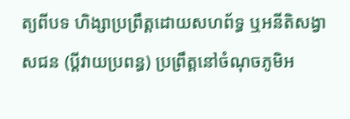ត្យពីបទ ហិង្សាប្រព្រឹត្តដោយសហព័ទ្ធ ឬអនីតិសង្វាសជន (ប្តីវាយប្រពន្ធ) ប្រព្រឹត្តនៅចំណុចភូមិអ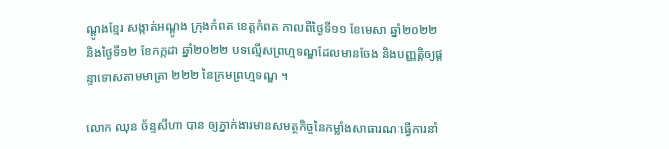ណ្តូងខ្មែរ សង្កាត់អណ្តូង ក្រុងកំពត ខេត្តកំពត កាលពីថ្ងៃទី១១ ខែមេសា ឆ្នាំ២០២២ និងថ្ងៃទី១២ ខែកក្កដា ឆ្នាំ២០២២ បទល្មើសព្រហ្មទណ្ឌដែលមានចែង និងបញ្ញត្តិឲ្យផ្ដន្ទាទោសតាមមាត្រា ២២២ នៃក្រមព្រហ្មទណ្ឌ ។

លោក ឈុន ច័ន្ទសីហា បាន ឲ្យភ្នាក់ងារមានសមត្ថកិច្ចនៃកម្លាំងសាធារណៈធ្វើការនាំ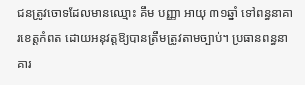ជនត្រូវចោទដែលមានឈ្មោះ គឹម បញ្ញា អាយុ ៣១ឆ្នាំ ទៅពន្ធនាគារខេត្តកំពត ដោយអនុវត្តឱ្យបានត្រឹមត្រូវតាមច្បាប់។ ប្រធានពន្ធនាគារ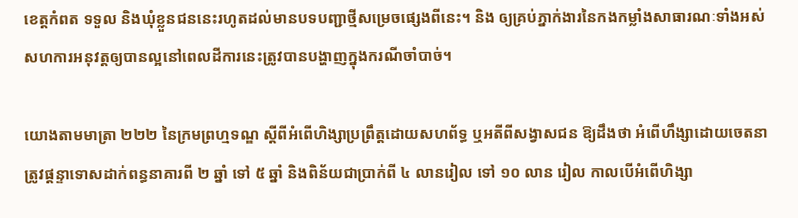ខេត្តកំពត ទទួល និងឃុំខ្លួនជននេះរហូតដល់មានបទបញ្ជាថ្មីសម្រេចផ្សេងពីនេះ។ និង ឲ្យគ្រប់ភ្នាក់ងារនៃកងកម្លាំងសាធារណៈទាំងអស់សហការអនុវត្តឲ្យបានល្អនៅពេលដីការនេះត្រូវបានបង្ហាញក្នុងករណីចាំបាច់។

យោងតាមមាត្រា ២២២ នៃក្រមព្រហ្មទណ្ឌ ស្តីពីអំពើហិង្សាប្រព្រឹត្តដោយសហព័ទ្ធ ឬអតីពីសង្វាសជន ឱ្យដឹងថា អំពើហឹង្សាដោយចេតនា ត្រូវផ្តន្ទាទោសដាក់ពន្ធនាគារពី ២ ឆ្នាំ ទៅ ៥ ឆ្នាំ និងពិន័យជាប្រាក់ពី ៤ លានរៀល ទៅ ១០ លាន រៀល កាលបើអំពើហិង្សា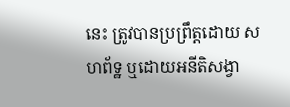នេះ ត្រូវបានប្រព្រឹត្តដោយ សហព័ទ្ឋ ឬដោយអនីតិសង្វា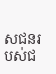សជនរបស់ជ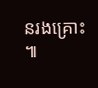នរងគ្រោះ ៕